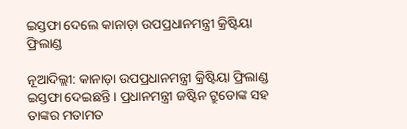ଇସ୍ତଫା ଦେଲେ କାନାଡ଼ା ଉପପ୍ରଧାନମନ୍ତ୍ରୀ କ୍ରିଷ୍ଟିୟା ଫ୍ରିଲାଣ୍ଡ

ନୂଆଦିଲ୍ଲୀ: କାନାଡ଼ା ଉପପ୍ରଧାନମନ୍ତ୍ରୀ କ୍ରିଷ୍ଟିୟା ଫ୍ରିଲାଣ୍ଡ ଇସ୍ତଫା ଦେଇଛନ୍ତି । ପ୍ରଧାନମନ୍ତ୍ରୀ ଜଷ୍ଟିନ ଟ୍ରୁଡୋଙ୍କ ସହ ତାଙ୍କର ମତାମତ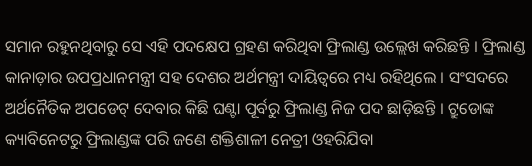ସମାନ ରହୁନଥିବାରୁ ସେ ଏହି ପଦକ୍ଷେପ ଗ୍ରହଣ କରିଥିବା ଫ୍ରିଲାଣ୍ଡ ଉଲ୍ଲେଖ କରିଛନ୍ତି । ଫ୍ରିଲାଣ୍ଡ କାନାଡ଼ାର ଉପପ୍ରଧାନମନ୍ତ୍ରୀ ସହ ଦେଶର ଅର୍ଥମନ୍ତ୍ରୀ ଦାୟିତ୍ୱରେ ମଧ୍ୟ ରହିଥିଲେ । ସଂସଦରେ ଅର୍ଥନୈତିକ ଅପଡେଟ୍ ଦେବାର କିଛି ଘଣ୍ଟା ପୂର୍ବରୁ ଫ୍ରିଲାଣ୍ଡ ନିଜ ପଦ ଛାଡ଼ିଛନ୍ତି । ଟ୍ରୁଡୋଙ୍କ କ୍ୟାବିନେଟରୁ ଫ୍ରିଲାଣ୍ଡଙ୍କ ପରି ଜଣେ ଶକ୍ତିଶାଳୀ ନେତ୍ରୀ ଓହରିଯିବା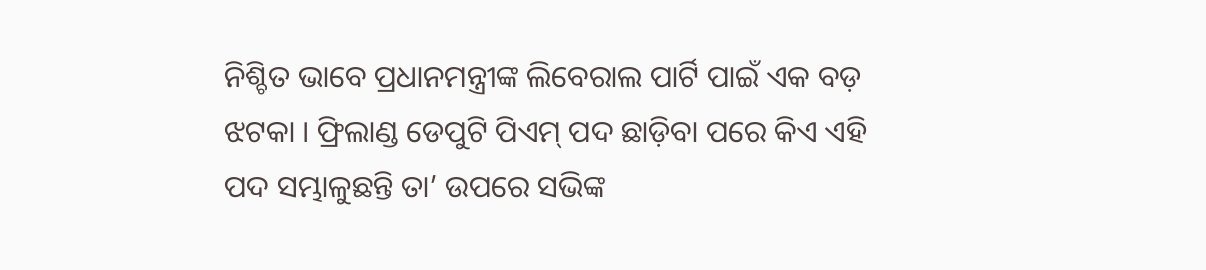ନିଶ୍ଚିତ ଭାବେ ପ୍ରଧାନମନ୍ତ୍ରୀଙ୍କ ଲିବେରାଲ ପାର୍ଟି ପାଇଁ ଏକ ବଡ଼ ଝଟକା । ଫ୍ରିଲାଣ୍ଡ ଡେପୁଟି ପିଏମ୍ ପଦ ଛାଡ଼ିବା ପରେ କିଏ ଏହି ପଦ ସମ୍ଭାଳୁଛନ୍ତି ତା’ ଉପରେ ସଭିଙ୍କ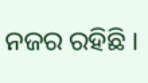ନଜର ରହିଛି ।